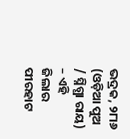ଭଦ୍ରକ, ୨୮ା୬ (ଓଡ଼ିଆ ପୁଅ / ସ୍ନିଗ୍ଧା ରାୟ) – ଏହି ଜିଲାର ପୀରହାଟ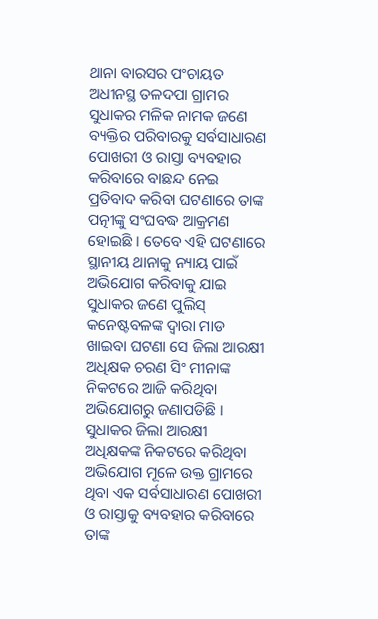ଥାନା ବାରସର ପଂଚାୟତ ଅଧୀନସ୍ଥ ତଳଦପା ଗ୍ରାମର ସୁଧାକର ମଳିକ ନାମକ ଜଣେ ବ୍ୟକ୍ତିର ପରିବାରକୁ ସର୍ବସାଧାରଣ ପୋଖରୀ ଓ ରାସ୍ତା ବ୍ୟବହାର କରିବାରେ ବାଛନ୍ଦ ନେଇ ପ୍ରତିବାଦ କରିବା ଘଟଣାରେ ତାଙ୍କ ପତ୍ନୀଙ୍କୁ ସଂଘବଦ୍ଧ ଆକ୍ରମଣ ହୋଇଛି । ତେବେ ଏହି ଘଟଣାରେ ସ୍ଥାନୀୟ ଥାନାକୁ ନ୍ୟାୟ ପାଇଁ ଅଭିଯୋଗ କରିବାକୁ ଯାଇ ସୁଧାକର ଜଣେ ପୁଲିସ୍ କନେଷ୍ଟବଳଙ୍କ ଦ୍ୱାରା ମାଡ ଖାଇବା ଘଟଣା ସେ ଜିଲା ଆରକ୍ଷୀ ଅଧିକ୍ଷକ ଚରଣ ସିଂ ମୀନାଙ୍କ ନିକଟରେ ଆଜି କରିଥିବା ଅଭିଯୋଗରୁ ଜଣାପଡିଛି । ସୁଧାକର ଜିଲା ଆରକ୍ଷୀ ଅଧିକ୍ଷକଙ୍କ ନିକଟରେ କରିଥିବା ଅଭିଯୋଗ ମୂଳେ ଉକ୍ତ ଗ୍ରାମରେ ଥିବା ଏକ ସର୍ବସାଧାରଣ ପୋଖରୀ ଓ ରାସ୍ତାକୁ ବ୍ୟବହାର କରିବାରେ ତାଙ୍କ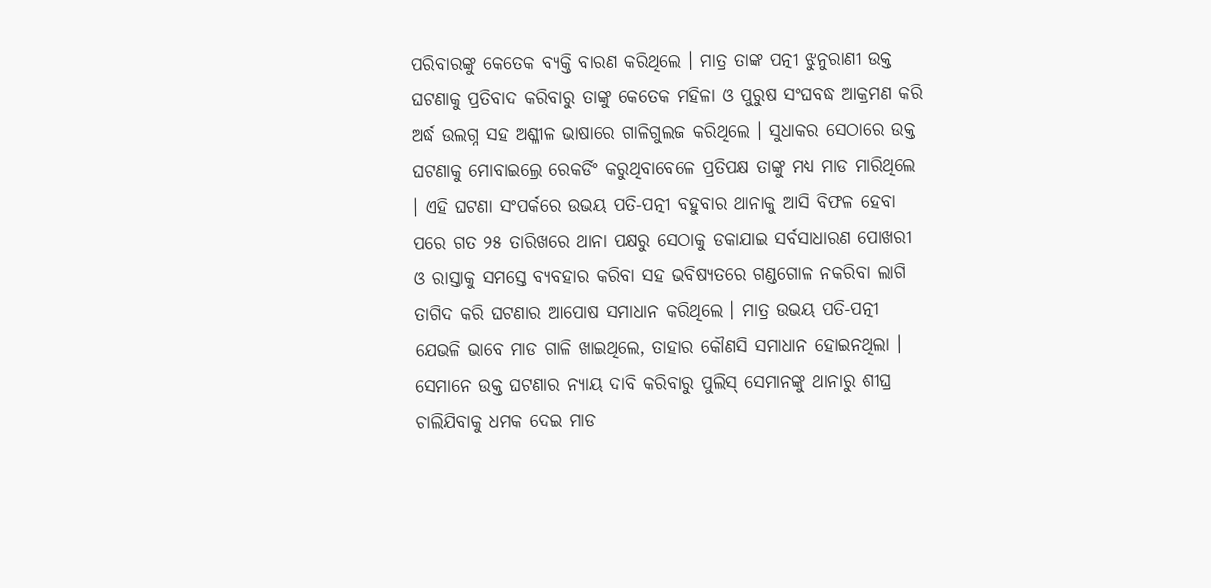ପରିବାରଙ୍କୁ କେତେକ ବ୍ୟକ୍ତି ବାରଣ କରିଥିଲେ । ମାତ୍ର ତାଙ୍କ ପତ୍ନୀ ଝୁନୁରାଣୀ ଉକ୍ତ ଘଟଣାକୁ ପ୍ରତିବାଦ କରିବାରୁ ତାଙ୍କୁ କେତେକ ମହିଳା ଓ ପୁରୁଷ ସଂଘବଦ୍ଧ ଆକ୍ରମଣ କରି ଅର୍ଦ୍ଧ ଉଲଗ୍ନ ସହ ଅଶ୍ଳୀଳ ଭାଷାରେ ଗାଳିଗୁଲଜ କରିଥିଲେ । ସୁଧାକର ସେଠାରେ ଉକ୍ତ ଘଟଣାକୁ ମୋବାଇଲ୍ରେ ରେକର୍ଡିଂ କରୁଥିବାବେଳେ ପ୍ରତିପକ୍ଷ ତାଙ୍କୁ ମଧ୍ୟ ମାଡ ମାରିଥିଲେ । ଏହି ଘଟଣା ସଂପର୍କରେ ଉଭୟ ପତି-ପତ୍ନୀ ବହୁବାର ଥାନାକୁ ଆସି ବିଫଳ ହେବା ପରେ ଗତ ୨୫ ତାରିଖରେ ଥାନା ପକ୍ଷରୁ ସେଠାକୁ ଡକାଯାଇ ସର୍ବସାଧାରଣ ପୋଖରୀ ଓ ରାସ୍ତାକୁ ସମସ୍ତେ ବ୍ୟବହାର କରିବା ସହ ଭବିଷ୍ୟତରେ ଗଣ୍ଡଗୋଳ ନକରିବା ଲାଗି ତାଗିଦ କରି ଘଟଣାର ଆପୋଷ ସମାଧାନ କରିଥିଲେ । ମାତ୍ର ଉଭୟ ପତି-ପତ୍ନୀ ଯେଭଳି ଭାବେ ମାଡ ଗାଳି ଖାଇଥିଲେ, ତାହାର କୌଣସି ସମାଧାନ ହୋଇନଥିଲା । ସେମାନେ ଉକ୍ତ ଘଟଣାର ନ୍ୟାୟ ଦାବି କରିବାରୁ ପୁଲିସ୍ ସେମାନଙ୍କୁ ଥାନାରୁ ଶୀଘ୍ର ଚାଲିଯିବାକୁ ଧମକ ଦେଇ ମାଡ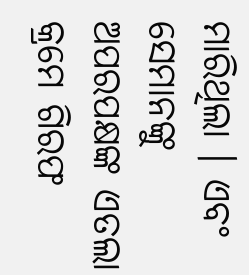ମାରିଥିଲା । ଏବଂ ସେମାନଙ୍କୁ ଅପରପକ୍ଷଙ୍କ ଏତଲା କ୍ରମେ ଗିରଫ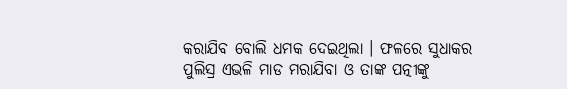କରାଯିବ ବୋଲି ଧମକ ଦେଇଥିଲା । ଫଳରେ ସୁଧାକର ପୁଲିସ୍ର ଏଭଳି ମାଡ ମରାଯିବା ଓ ତାଙ୍କ ପତ୍ନୀଙ୍କୁ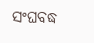ସଂଘବଦ୍ଧ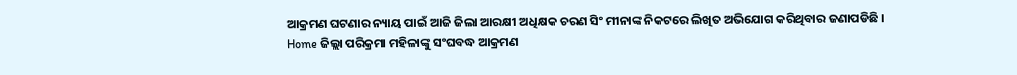ଆକ୍ରମଣ ଘଟଣାର ନ୍ୟାୟ ପାଇଁ ଆଜି ଜିଲା ଆରକ୍ଷୀ ଅଧିକ୍ଷକ ଚରଣ ସିଂ ମୀନାଙ୍କ ନିକଟରେ ଲିଖିତ ଅଭିଯୋଗ କରିଥିବାର ଜଣାପଡିଛି ।
Home ଜିଲ୍ଲା ପରିକ୍ରମା ମହିଳାଙ୍କୁ ସଂଘବଦ୍ଧ ଆକ୍ରମଣ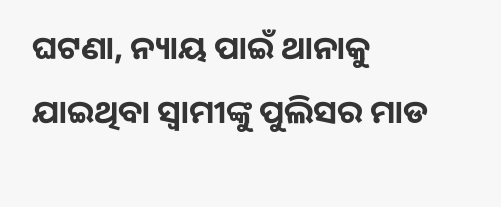ଘଟଣା, ନ୍ୟାୟ ପାଇଁ ଥାନାକୁ ଯାଇଥିବା ସ୍ୱାମୀଙ୍କୁ ପୁଲିସର ମାଡ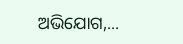ଅଭିଯୋଗ,...